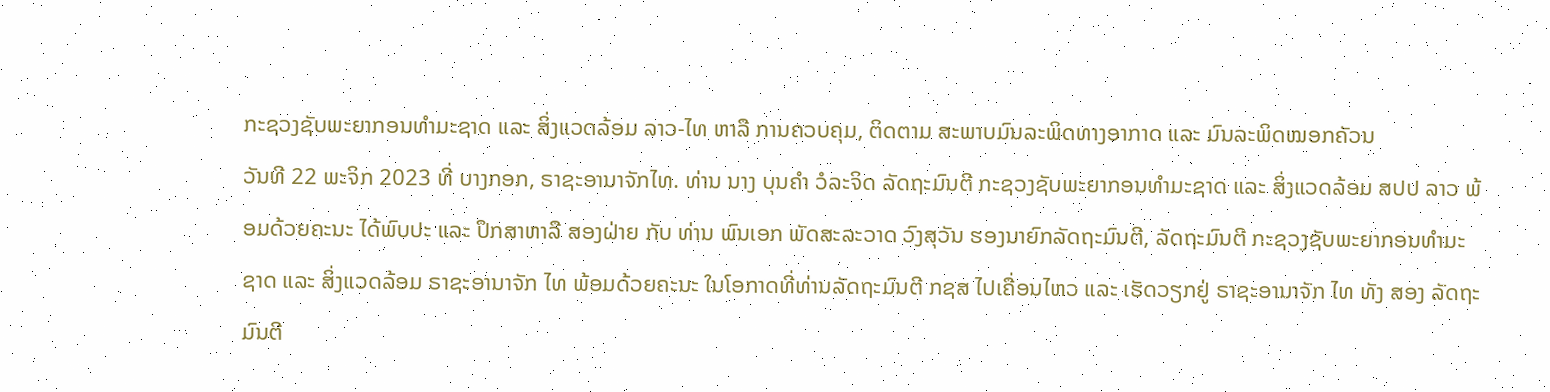ກະຊວງຊັບພະຍາກອນທຳມະຊາດ ແລະ ສິ່ງແວດລ້ອມ ລາວ-ໄທ ຫາລື ການຄວບຄຸມ, ຕິດຕາມ ສະພາບມົນລະພິດທາງອາກາດ ແລະ ມົນລະພິດໝອກຄັວນ
ວັນທີ 22 ພະຈິກ 2023 ທີ່ ບາງກອກ, ຣາຊະອານາຈັກໄທ. ທ່ານ ນາງ ບຸນຄຳ ວໍລະຈິດ ລັດຖະມົນຕີ ກະຊວງຊັບພະຍາກອນທຳມະຊາດ ແລະ ສິ່ງແວດລ້ອມ ສປປ ລາວ ພ້ອມດ້ວຍຄະນະ ໄດ້ພົບປະ ແລະ ປຶກສາຫາລື ສອງຝ່າຍ ກັບ ທ່ານ ພົນເອກ ພັດສະລະວາດ ວົງສຸວັນ ຮອງນາຍົກລັດຖະມົນຕີ, ລັດຖະມົນຕີ ກະຊວງຊັບພະຍາກອນທຳມະຊາດ ແລະ ສິ່ງແວດລ້ອມ ຣາຊະອານາຈັກ ໄທ ພ້ອມດ້ວຍຄະນະ ໃນໂອກາດທີ່ທ່ານລັດຖະມົນຕີ ກຊສ ໄປເຄື່ອນໄຫວ ແລະ ເຮັດວຽກຢູ່ ຣາຊະອານາຈັກ ໄທ ທັງ ສອງ ລັດຖະມົນຕີ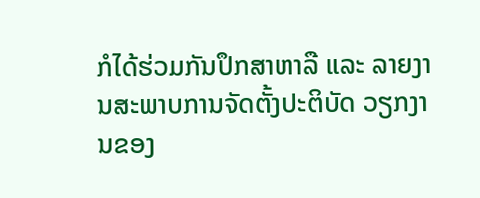ກໍໄດ້ຮ່ວມກັນປຶກສາຫາລື ແລະ ລາຍງານສະພາບການຈັດຕັ້ງປະຕິບັດ ວຽກງານຂອງ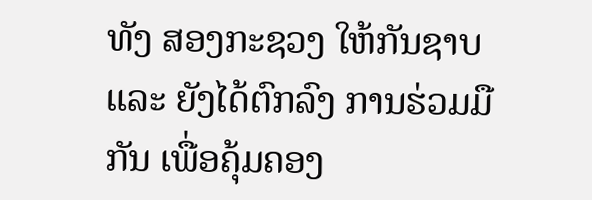ທັງ ສອງກະຊວງ ໃຫ້ກັນຊາບ ແລະ ຍັງໄດ້ຕົກລົງ ການຮ່ວມມືກັນ ເພື່ອຄຸ້ມຄອງ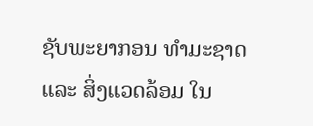ຊັບພະຍາກອນ ທຳມະຊາດ ແລະ ສິ່ງແວດລ້ອມ ໃນ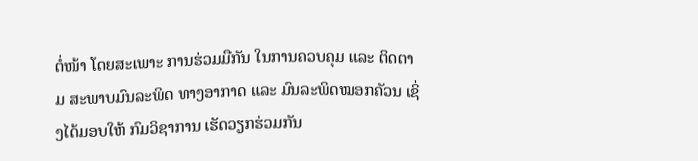ຕໍ່ໜ້າ ໂດຍສະເພາະ ການຮ່ວມມືກັນ ໃນການຄວບຄຸມ ແລະ ຕິດຕາມ ສະພາບມົນລະພິດ ທາງອາກາດ ແລະ ມົນລະພິດໝອກຄັວນ ເຊິ່ງໄດ້ມອບໃຫ້ ກົມວິຊາການ ເຮັດວຽກຮ່ວມກັນ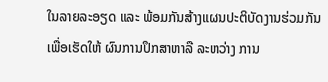ໃນລາຍລະອຽດ ແລະ ພ້ອມກັນສ້າງແຜນປະຕິບັດງານຮ່ວມກັນ ເພື່ອເຮັດໃຫ້ ຜົນການປຶກສາຫາລື ລະຫວ່າງ ການ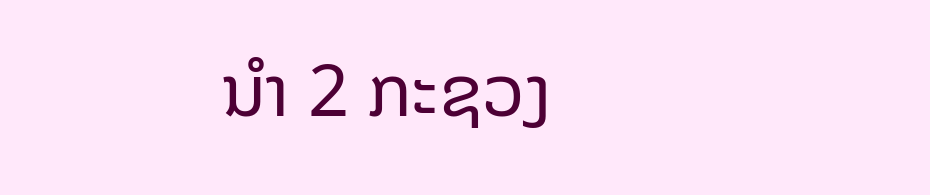ນຳ 2 ກະຊວງ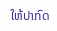ໃຫ້ປາກົດ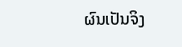ຜົນເປັນຈິງ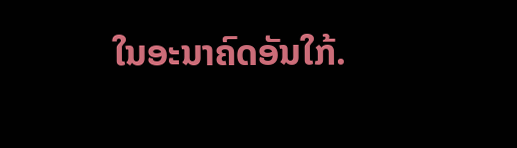ໃນອະນາຄົດອັນໃກ້.